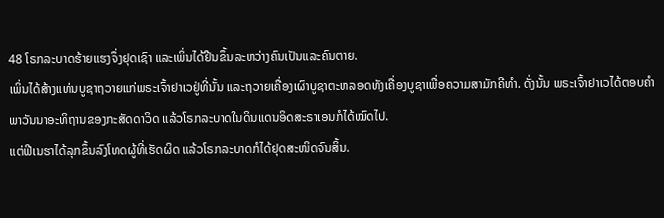48 ໂຣກລະບາດຮ້າຍແຮງຈຶ່ງຢຸດເຊົາ ແລະເພິ່ນໄດ້ຢືນຂຶ້ນລະຫວ່າງຄົນເປັນແລະຄົນຕາຍ.
ເພິ່ນໄດ້ສ້າງແທ່ນບູຊາຖວາຍແກ່ພຣະເຈົ້າຢາເວຢູ່ທີ່ນັ້ນ ແລະຖວາຍເຄື່ອງເຜົາບູຊາຕະຫລອດທັງເຄື່ອງບູຊາເພື່ອຄວາມສາມັກຄີທຳ. ດັ່ງນັ້ນ ພຣະເຈົ້າຢາເວໄດ້ຕອບຄຳພາວັນນາອະທິຖານຂອງກະສັດດາວິດ ແລ້ວໂຣກລະບາດໃນດິນແດນອິດສະຣາເອນກໍໄດ້ໝົດໄປ.
ແຕ່ຟີເນຮາໄດ້ລຸກຂຶ້ນລົງໂທດຜູ້ທີ່ເຮັດຜິດ ແລ້ວໂຣກລະບາດກໍໄດ້ຢຸດສະໜິດຈົນສິ້ນ.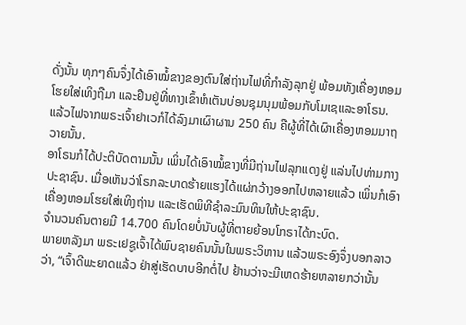ດັ່ງນັ້ນ ທຸກໆຄົນຈຶ່ງໄດ້ເອົາໝໍ້ຂາງຂອງຕົນໃສ່ຖ່ານໄຟທີ່ກຳລັງລຸກຢູ່ ພ້ອມທັງເຄື່ອງຫອມໂຮຍໃສ່ເທິງຖືມາ ແລະຢືນຢູ່ທີ່ທາງເຂົ້າຫໍເຕັນບ່ອນຊຸມນຸມພ້ອມກັບໂມເຊແລະອາໂຣນ.
ແລ້ວໄຟຈາກພຣະເຈົ້າຢາເວກໍໄດ້ລົງມາເຜົາຜານ 250 ຄົນ ຄືຜູ້ທີ່ໄດ້ເຜົາເຄື່ອງຫອມມາຖວາຍນັ້ນ.
ອາໂຣນກໍໄດ້ປະຕິບັດຕາມນັ້ນ ເພິ່ນໄດ້ເອົາໝໍ້ຂາງທີ່ມີຖ່ານໄຟລຸກແດງຢູ່ ແລ່ນໄປທ່າມກາງປະຊາຊົນ. ເມື່ອເຫັນວ່າໂຣກລະບາດຮ້າຍແຮງໄດ້ແຜ່ກວ້າງອອກໄປຫລາຍແລ້ວ ເພິ່ນກໍເອົາເຄື່ອງຫອມໂຮຍໃສ່ເທິງຖ່ານ ແລະເຮັດພິທີຊຳລະມົນທິນໃຫ້ປະຊາຊົນ.
ຈຳນວນຄົນຕາຍມີ 14.700 ຄົນໂດຍບໍ່ນັບຜູ້ທີ່ຕາຍຍ້ອນໂກຣາໄດ້ກະບົດ.
ພາຍຫລັງມາ ພຣະເຢຊູເຈົ້າໄດ້ພົບຊາຍຄົນນັ້ນໃນພຣະວິຫານ ແລ້ວພຣະອົງຈຶ່ງບອກລາວວ່າ, “ເຈົ້າດີພະຍາດແລ້ວ ຢ່າສູ່ເຮັດບາບອີກຕໍ່ໄປ ຢ້ານວ່າຈະມີເຫດຮ້າຍຫລາຍກວ່ານັ້ນ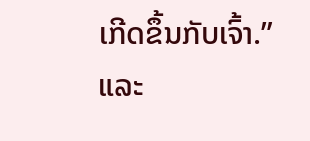ເກີດຂຶ້ນກັບເຈົ້າ.”
ແລະ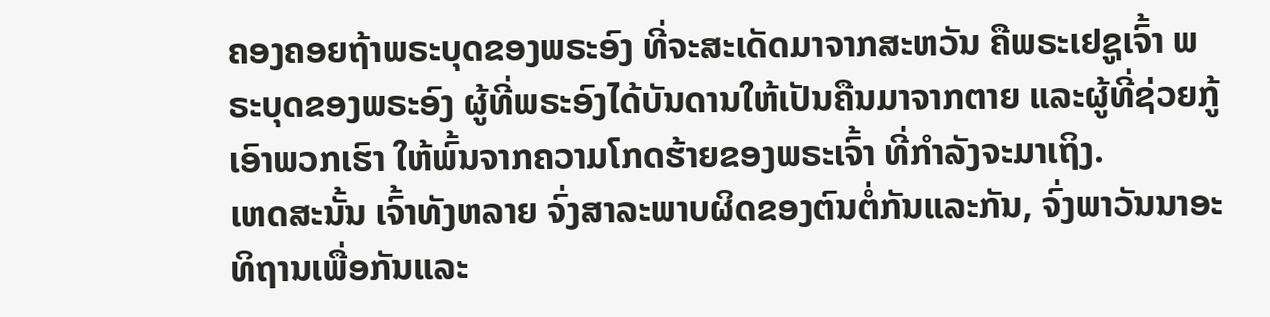ຄອງຄອຍຖ້າພຣະບຸດຂອງພຣະອົງ ທີ່ຈະສະເດັດມາຈາກສະຫວັນ ຄືພຣະເຢຊູເຈົ້າ ພຣະບຸດຂອງພຣະອົງ ຜູ້ທີ່ພຣະອົງໄດ້ບັນດານໃຫ້ເປັນຄືນມາຈາກຕາຍ ແລະຜູ້ທີ່ຊ່ວຍກູ້ເອົາພວກເຮົາ ໃຫ້ພົ້ນຈາກຄວາມໂກດຮ້າຍຂອງພຣະເຈົ້າ ທີ່ກຳລັງຈະມາເຖິງ.
ເຫດສະນັ້ນ ເຈົ້າທັງຫລາຍ ຈົ່ງສາລະພາບຜິດຂອງຕົນຕໍ່ກັນແລະກັນ, ຈົ່ງພາວັນນາອະທິຖານເພື່ອກັນແລະ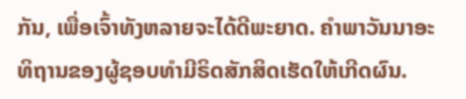ກັນ, ເພື່ອເຈົ້າທັງຫລາຍຈະໄດ້ດີພະຍາດ. ຄຳພາວັນນາອະທິຖານຂອງຜູ້ຊອບທຳມີຣິດສັກສິດເຮັດໃຫ້ເກີດຜົນ.